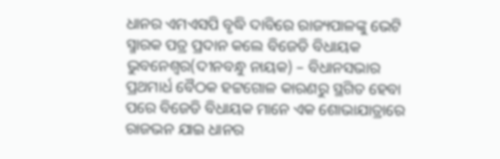ଧାନର ଏମଏସପି ବୃଦ୍ଧି ଦାବିରେ ରାଜ୍ୟପାଳଙ୍କୁ ଭେଟି ସ୍ମାରକ ପତ୍ର ପ୍ରଦାନ କଲେ ବିଜେଡି ବିଧାୟକ
ଭୁବନେଶ୍ୱର(ଦୀନବନ୍ଧୁ ନାୟକ) – ବିଧାନସଭାର ପ୍ରଥମାର୍ଧ ବୈଠକ ହଟ୍ଟଗୋଳ କାରଣରୁ ସ୍ଥଗିତ ହେବା ପରେ ବିଜେଡି ବିଧାୟକ ମାନେ ଏକ ଶୋଭାଯାତ୍ରାରେ ରାଜଭନ ଯାଇ ଧାନର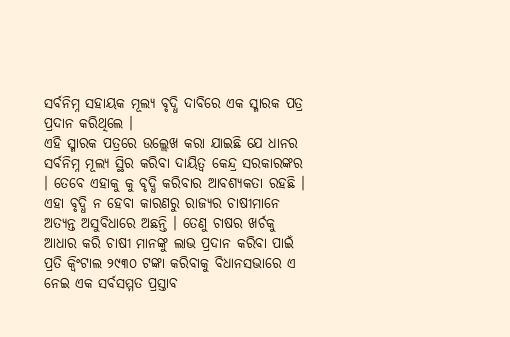ସର୍ବନିମ୍ନ ସହାୟକ ମୂଲ୍ୟ ବୃଦ୍ଧି ଦାବିରେ ଏକ ସ୍ମାରକ ପତ୍ର ପ୍ରଦାନ କରିଥିଲେ ।
ଏହି ସ୍ମାରକ ପତ୍ରରେ ଉଲ୍ଲେଖ କରା ଯାଇଛି ଯେ ଧାନର ସର୍ବନିମ୍ନ ମୂଲ୍ୟ ସ୍ଥିର କରିବା ଦାୟିତ୍ୱ କେନ୍ଦ୍ର ସରକାରଙ୍କର । ତେବେ ଏହାକୁ କୁ ବୃଦ୍ଧି କରିବାର ଆବଶ୍ୟକତା ରହଛି । ଏହା ବୃଦ୍ଧି ନ ହେବା କାରଣରୁ ରାଜ୍ୟର ଚାଷୀମାନେ ଅତ୍ୟନ୍ତ ଅସୁବିଧାରେ ଅଛନ୍ତି । ତେଣୁ ଚାଷର ଖର୍ଚକୁ ଆଧାର କରି ଚାଷୀ ମାନଙ୍କୁ ଲାଭ ପ୍ରଦାନ କରିବା ପାଇଁ ପ୍ରତି କ୍ୱିଂଟାଲ ୨୯୩୦ ଟଙ୍କା କରିବାକୁ ବିଧାନସଭାରେ ଏ ନେଇ ଏକ ସର୍ବସମ୍ମତ ପ୍ରସ୍ତାବ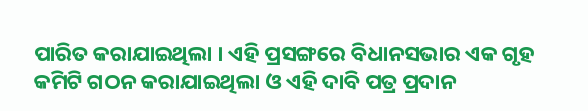ପାରିତ କରାଯାଇଥିଲା । ଏହି ପ୍ରସଙ୍ଗରେ ବିଧାନସଭାର ଏକ ଗୃହ କମିଟି ଗଠନ କରାଯାଇଥିଲା ଓ ଏହି ଦାବି ପତ୍ର ପ୍ରଦାନ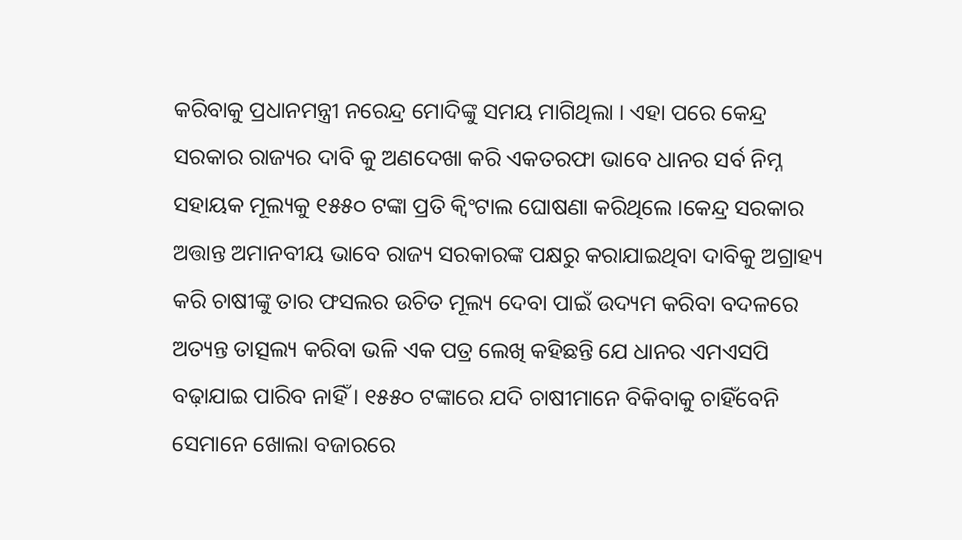କରିବାକୁ ପ୍ରଧାନମନ୍ତ୍ରୀ ନରେନ୍ଦ୍ର ମୋଦିଙ୍କୁ ସମୟ ମାଗିଥିଲା । ଏହା ପରେ କେନ୍ଦ୍ର ସରକାର ରାଜ୍ୟର ଦାବି କୁ ଅଣଦେଖା କରି ଏକତରଫା ଭାବେ ଧାନର ସର୍ବ ନିମ୍ନ ସହାୟକ ମୂଲ୍ୟକୁ ୧୫୫୦ ଟଙ୍କା ପ୍ରତି କ୍ୱିଂଟାଲ ଘୋଷଣା କରିଥିଲେ ।କେନ୍ଦ୍ର ସରକାର ଅତ୍ତାନ୍ତ ଅମାନବୀୟ ଭାବେ ରାଜ୍ୟ ସରକାରଙ୍କ ପକ୍ଷରୁ କରାଯାଇଥିବା ଦାବିକୁ ଅଗ୍ରାହ୍ୟ କରି ଚାଷୀଙ୍କୁ ତାର ଫସଲର ଉଚିତ ମୂଲ୍ୟ ଦେବା ପାଇଁ ଉଦ୍ୟମ କରିବା ବଦଳରେ ଅତ୍ୟନ୍ତ ତାତ୍ସଲ୍ୟ କରିବା ଭଳି ଏକ ପତ୍ର ଲେଖି କହିଛନ୍ତି ଯେ ଧାନର ଏମଏସପି ବଢ଼ାଯାଇ ପାରିବ ନାହିଁ । ୧୫୫୦ ଟଙ୍କାରେ ଯଦି ଚାଷୀମାନେ ବିକିବାକୁ ଚାହିଁବେନି ସେମାନେ ଖୋଲା ବଜାରରେ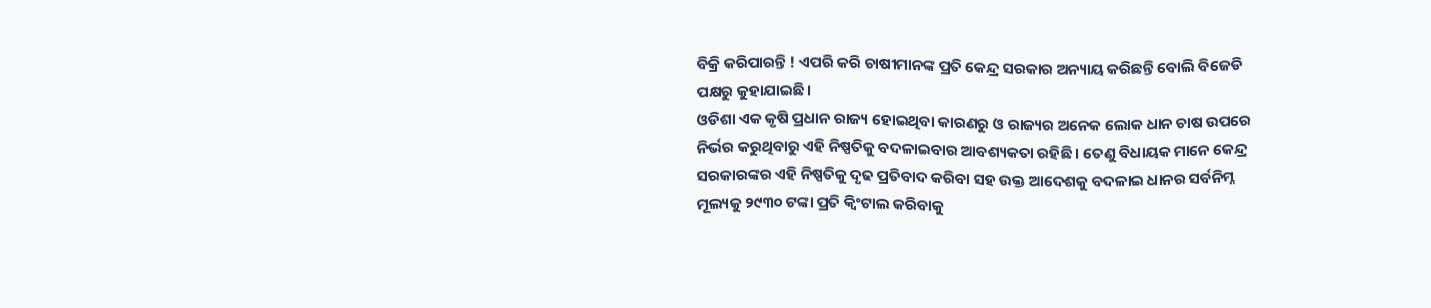ବିକ୍ରି କରିପାରନ୍ତି ! ଏପରି କରି ଚାଷୀମାନଙ୍କ ପ୍ରତି କେନ୍ଦ୍ର ସରକାର ଅନ୍ୟାୟ କରିଛନ୍ତି ବୋଲି ବିଜେଡି ପକ୍ଷରୁ କୁହାଯାଇଛି ।
ଓଡିଶା ଏକ କୃଷି ପ୍ରଧାନ ରାଜ୍ୟ ହୋଇଥିବା କାରଣରୁ ଓ ରାଜ୍ୟର ଅନେକ ଲୋକ ଧାନ ଚାଷ ଉପରେ ନିର୍ଭର କରୁଥିବାରୁ ଏହି ନିଷ୍ପତିକୁ ବଦଳାଇବାର ଆବଶ୍ୟକତା ରହିଛି । ତେଣୁ ବିଧାୟକ ମାନେ କେନ୍ଦ୍ର ସରକାରଙ୍କର ଏହି ନିଷ୍ପତିକୁ ଦୃଢ ପ୍ରତିବାଦ କରିବା ସହ ଉକ୍ତ ଆଦେଶକୁ ବଦଳାଇ ଧାନର ସର୍ବନିମ୍ନ ମୂଲ୍ୟକୁ ୨୯୩୦ ଟଙ୍କା ପ୍ରତି କ୍ୱିଂଟାଲ କରିବାକୁ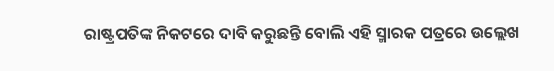ରାଷ୍ଟ୍ରପତିଙ୍କ ନିକଟରେ ଦାବି କରୁଛନ୍ତି ବୋଲି ଏହି ସ୍ମାରକ ପତ୍ରରେ ଉଲ୍ଲେଖ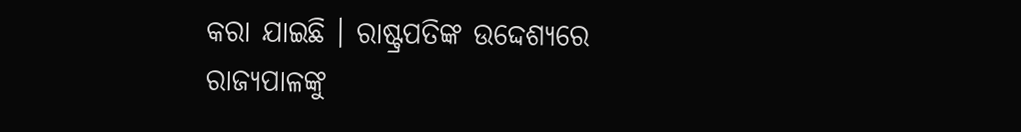କରା ଯାଇଛି । ରାଷ୍ଟ୍ରପତିଙ୍କ ଉଦ୍ଦେଶ୍ୟରେ ରାଜ୍ୟପାଳଙ୍କୁ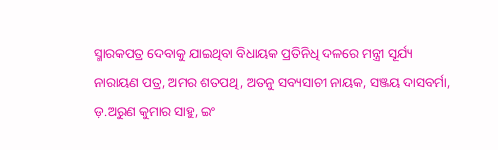ସ୍ମାରକପତ୍ର ଦେବାକୁ ଯାଇଥିବା ବିଧାୟକ ପ୍ରତିନିଧି ଦଳରେ ମନ୍ତ୍ରୀ ସୂର୍ଯ୍ୟ ନାରାୟଣ ପତ୍ର, ଅମର ଶତପଥି, ଅତନୁ ସବ୍ୟସାଚୀ ନାୟକ, ସଞ୍ଜୟ ଦାସବର୍ମା, ଡ଼.ଅରୁଣ କୁମାର ସାହୁ, ଇଂ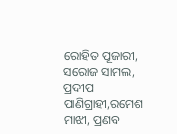ରୋହିତ ପୂଜାରୀ, ସରୋଜ ସାମଲ, ପ୍ରଦୀପ ପାଣିଗ୍ରାହୀ,ରମେଶ ମାଝୀ, ପ୍ରଣବ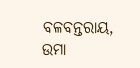ବଳବନ୍ତରାୟ, ଉମା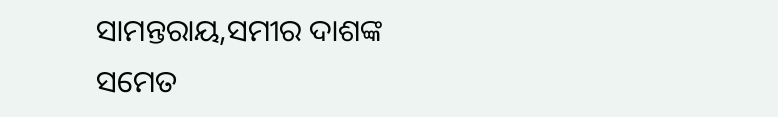ସାମନ୍ତରାୟ,ସମୀର ଦାଶଙ୍କ ସମେତ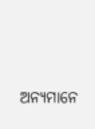ଅନ୍ୟମାନେ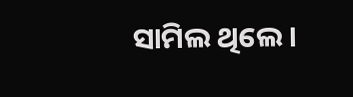ସାମିଲ ଥିଲେ ।